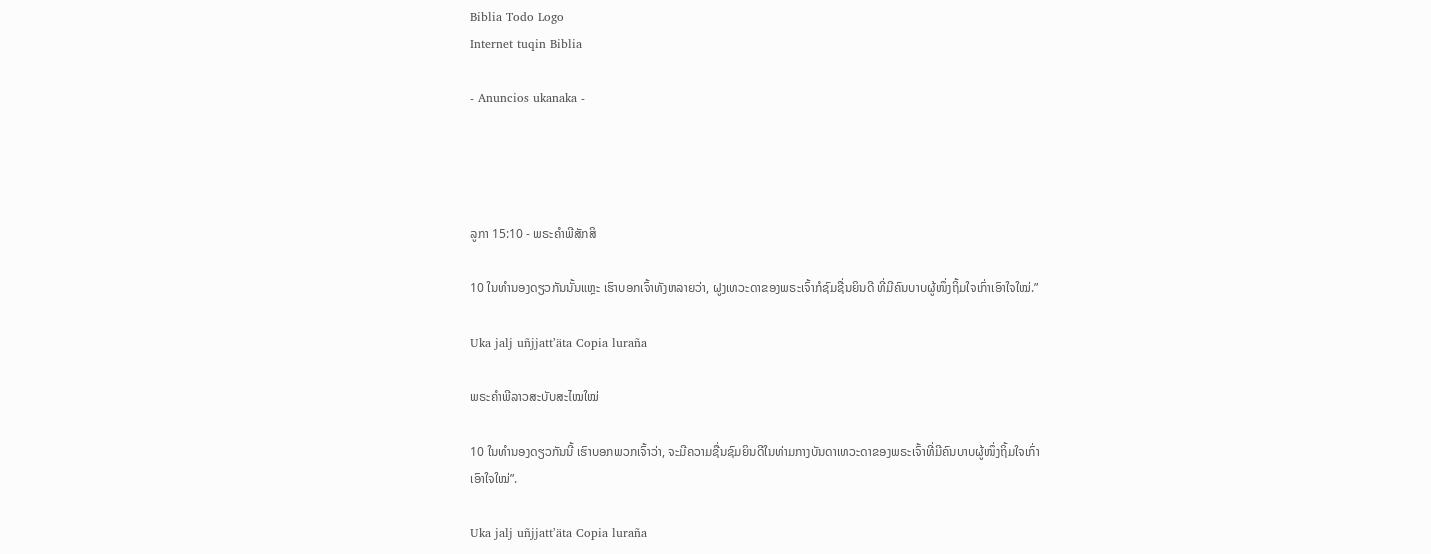Biblia Todo Logo
Internet tuqin Biblia

- Anuncios ukanaka -




ລູກາ 15:10 - ພຣະຄຳພີສັກສິ

10 ໃນທຳນອງດຽວກັນນັ້ນແຫຼະ ເຮົາບອກເຈົ້າທັງຫລາຍວ່າ, ຝູງເທວະດາຂອງພຣະເຈົ້າກໍຊົມຊື່ນຍິນດີ ທີ່ມີຄົນບາບຜູ້ໜຶ່ງຖິ້ມໃຈເກົ່າເອົາໃຈໃໝ່.”

Uka jalj uñjjattʼäta Copia luraña

ພຣະຄຳພີລາວສະບັບສະໄໝໃໝ່

10 ໃນທຳນອງດຽວກັນນີ້ ເຮົາບອກພວກເຈົ້າວ່າ, ຈະມີຄວາມຊື່ນຊົມຍິນດີໃນທ່າມກາງບັນດາເທວະດາຂອງພຣະເຈົ້າທີ່ມີຄົນບາບຜູ້ໜຶ່ງຖິ້ມໃຈເກົ່າເອົາໃຈໃໝ່”.

Uka jalj uñjjattʼäta Copia luraña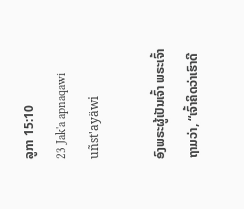ລູກາ 15:10
23 Jak'a apnaqawi uñst'ayäwi

ອົງພຣະຜູ້ເປັນເຈົ້າ ພຣະເຈົ້າຖາມວ່າ, “ເຈົ້າຄິດວ່າເຮົາດີ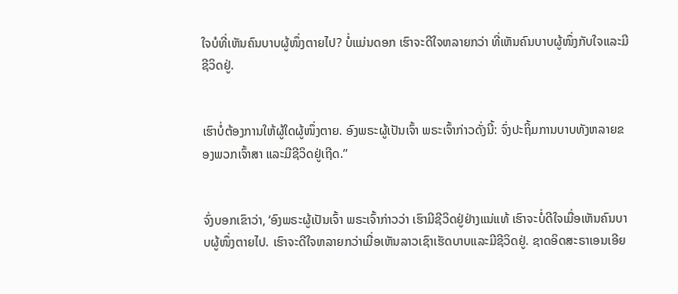ໃຈບໍທີ່ເຫັນຄົນບາບຜູ້ໜຶ່ງຕາຍໄປ? ບໍ່ແມ່ນດອກ ເຮົາຈະດີໃຈຫລາຍກວ່າ ທີ່ເຫັນຄົນບາບຜູ້ໜຶ່ງກັບໃຈແລະມີຊີວິດຢູ່.


ເຮົາບໍ່ຕ້ອງການໃຫ້ຜູ້ໃດຜູ້ໜຶ່ງຕາຍ. ອົງພຣະຜູ້ເປັນເຈົ້າ ພຣະເຈົ້າກ່າວດັ່ງນີ້: ຈົ່ງປະຖິ້ມການບາບທັງຫລາຍຂອງພວກເຈົ້າສາ ແລະມີຊີວິດຢູ່ເຖີດ.”


ຈົ່ງບອກເຂົາວ່າ, ‘ອົງພຣະຜູ້ເປັນເຈົ້າ ພຣະເຈົ້າກ່າວວ່າ ເຮົາມີຊີວິດຢູ່ຢ່າງແນ່ແທ້ ເຮົາຈະບໍ່ດີໃຈເມື່ອເຫັນຄົນບາບຜູ້ໜຶ່ງຕາຍໄປ. ເຮົາຈະດີໃຈຫລາຍກວ່າເມື່ອເຫັນລາວເຊົາເຮັດບາບແລະມີຊີວິດຢູ່. ຊາດອິດສະຣາເອນເອີຍ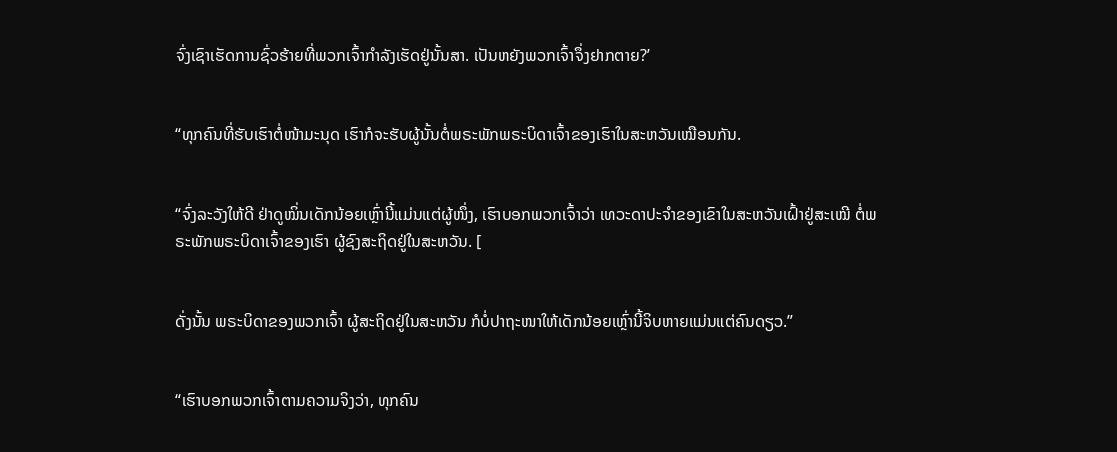ຈົ່ງເຊົາເຮັດການຊົ່ວຮ້າຍທີ່ພວກເຈົ້າກຳລັງເຮັດຢູ່ນັ້ນສາ. ເປັນຫຍັງພວກເຈົ້າຈຶ່ງຢາກຕາຍ?’


“ທຸກຄົນທີ່ຮັບເຮົາຕໍ່ໜ້າມະນຸດ ເຮົາກໍຈະຮັບຜູ້ນັ້ນຕໍ່ພຣະພັກພຣະບິດາເຈົ້າຂອງເຮົາໃນສະຫວັນເໝືອນກັນ.


“ຈົ່ງລະວັງໃຫ້ດີ ຢ່າດູໝິ່ນເດັກນ້ອຍເຫຼົ່ານີ້ແມ່ນແຕ່ຜູ້ໜຶ່ງ, ເຮົາບອກພວກເຈົ້າວ່າ ເທວະດາປະຈຳຂອງເຂົາໃນສະຫວັນເຝົ້າຢູ່ສະເໝີ ຕໍ່ພຣະພັກພຣະບິດາເຈົ້າຂອງເຮົາ ຜູ້ຊົງສະຖິດຢູ່ໃນສະຫວັນ. [


ດັ່ງນັ້ນ ພຣະບິດາຂອງພວກເຈົ້າ ຜູ້ສະຖິດຢູ່ໃນສະຫວັນ ກໍບໍ່ປາຖະໜາໃຫ້ເດັກນ້ອຍເຫຼົ່ານີ້ຈິບຫາຍແມ່ນແຕ່ຄົນດຽວ.”


“ເຮົາບອກພວກເຈົ້າຕາມຄວາມຈິງວ່າ, ທຸກຄົນ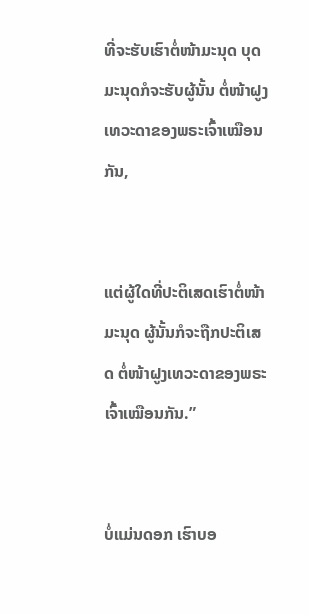ທີ່ຈະຮັບເຮົາຕໍ່ໜ້າມະນຸດ ບຸດມະນຸດກໍຈະຮັບຜູ້ນັ້ນ ຕໍ່ໜ້າຝູງເທວະດາຂອງພຣະເຈົ້າເໝືອນກັນ,


ແຕ່ຜູ້ໃດທີ່ປະຕິເສດເຮົາຕໍ່ໜ້າມະນຸດ ຜູ້ນັ້ນກໍຈະຖືກປະຕິເສດ ຕໍ່ໜ້າຝູງເທວະດາຂອງພຣະເຈົ້າເໝືອນກັນ.”


ບໍ່ແມ່ນດອກ ເຮົາບອ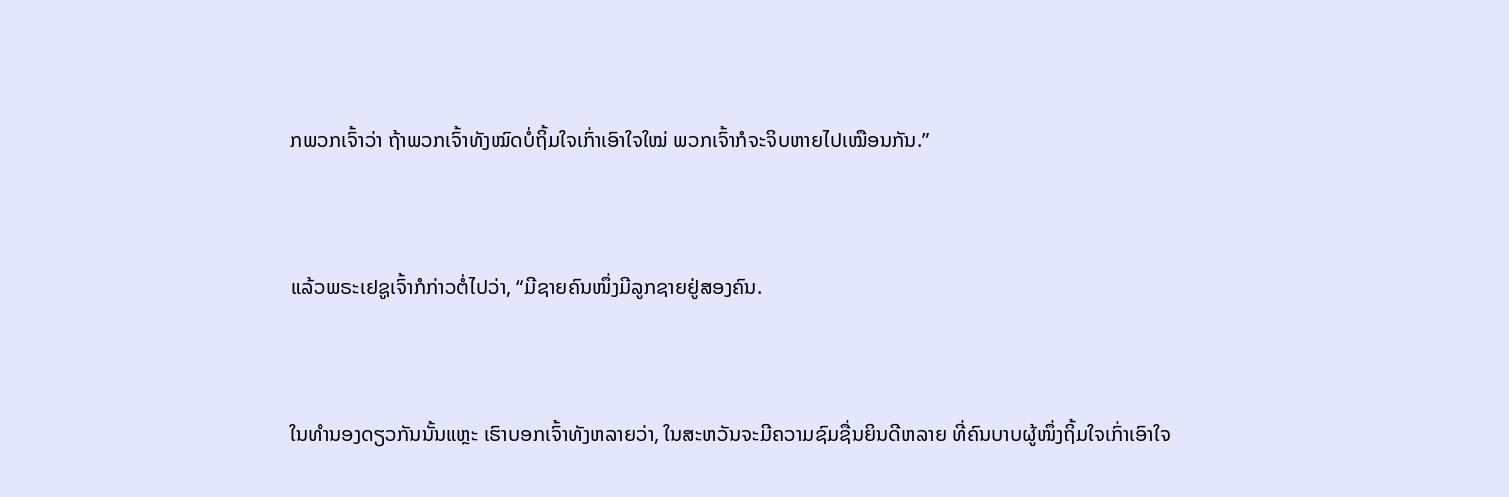ກພວກເຈົ້າວ່າ ຖ້າພວກເຈົ້າທັງໝົດບໍ່ຖິ້ມໃຈເກົ່າເອົາໃຈໃໝ່ ພວກເຈົ້າກໍຈະຈິບຫາຍໄປເໝືອນກັນ.”


ແລ້ວພຣະເຢຊູເຈົ້າກໍກ່າວຕໍ່ໄປວ່າ, “ມີຊາຍຄົນໜຶ່ງມີລູກຊາຍຢູ່ສອງຄົນ.


ໃນທຳນອງດຽວກັນນັ້ນແຫຼະ ເຮົາບອກເຈົ້າທັງຫລາຍວ່າ, ໃນສະຫວັນຈະມີຄວາມຊົມຊື່ນຍິນດີຫລາຍ ທີ່ຄົນບາບຜູ້ໜຶ່ງຖິ້ມໃຈເກົ່າເອົາໃຈ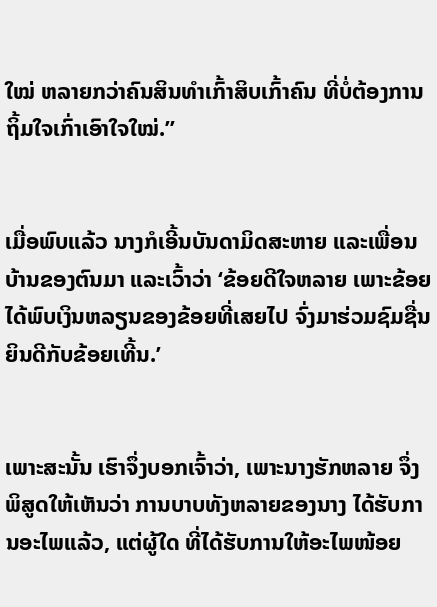ໃໝ່ ຫລາຍກວ່າຄົນສິນທຳເກົ້າສິບເກົ້າຄົນ ທີ່ບໍ່ຕ້ອງການຖິ້ມໃຈເກົ່າເອົາໃຈໃໝ່.”


ເມື່ອພົບແລ້ວ ນາງກໍເອີ້ນບັນດາມິດສະຫາຍ ແລະເພື່ອນບ້ານຂອງຕົນມາ ແລະເວົ້າວ່າ ‘ຂ້ອຍດີໃຈຫລາຍ ເພາະຂ້ອຍໄດ້ພົບເງິນຫລຽນຂອງຂ້ອຍທີ່ເສຍໄປ ຈົ່ງມາຮ່ວມຊົມຊື່ນຍິນດີກັບຂ້ອຍເທີ້ນ.’


ເພາະສະນັ້ນ ເຮົາຈຶ່ງບອກເຈົ້າວ່າ, ເພາະນາງຮັກຫລາຍ ຈຶ່ງພິສູດໃຫ້ເຫັນວ່າ ການບາບທັງຫລາຍຂອງນາງ ໄດ້ຮັບການອະໄພແລ້ວ, ແຕ່ຜູ້ໃດ ທີ່ໄດ້ຮັບການໃຫ້ອະໄພໜ້ອຍ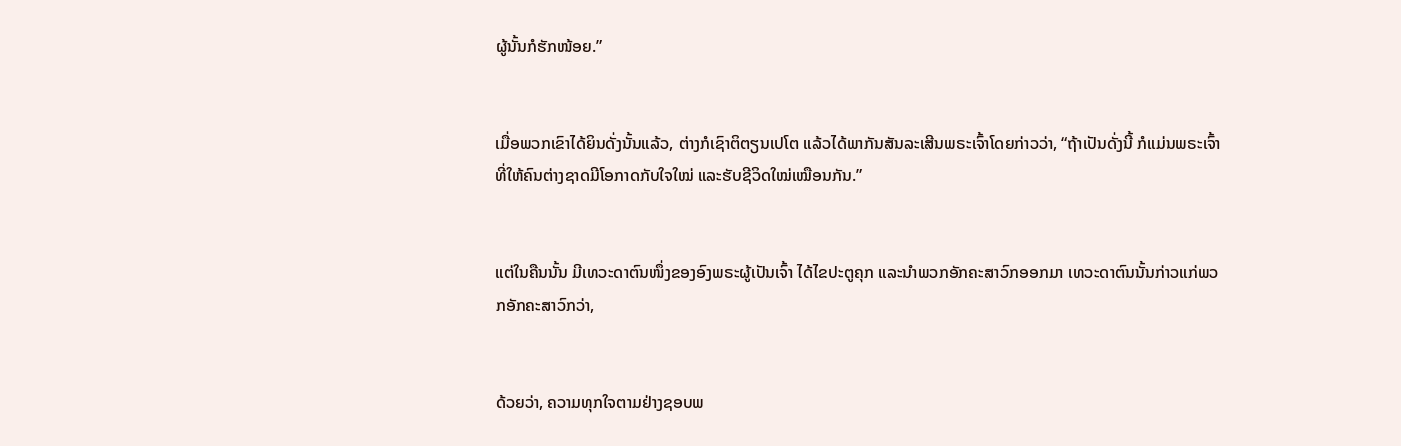ຜູ້ນັ້ນກໍຮັກໜ້ອຍ.”


ເມື່ອພວກເຂົາໄດ້ຍິນດັ່ງນັ້ນແລ້ວ, ຕ່າງກໍເຊົາຕິຕຽນເປໂຕ ແລ້ວໄດ້ພາກັນສັນລະເສີນພຣະເຈົ້າໂດຍກ່າວວ່າ, “ຖ້າເປັນດັ່ງນີ້ ກໍແມ່ນພຣະເຈົ້າທີ່ໃຫ້ຄົນຕ່າງຊາດມີໂອກາດກັບໃຈໃໝ່ ແລະຮັບຊີວິດໃໝ່ເໝືອນກັນ.”


ແຕ່ໃນຄືນນັ້ນ ມີເທວະດາຕົນໜຶ່ງຂອງອົງພຣະຜູ້ເປັນເຈົ້າ ໄດ້ໄຂປະຕູຄຸກ ແລະນຳພວກອັກຄະສາວົກອອກມາ ເທວະດາຕົນນັ້ນກ່າວແກ່ພວກອັກຄະສາວົກວ່າ,


ດ້ວຍວ່າ, ຄວາມທຸກໃຈຕາມຢ່າງຊອບພ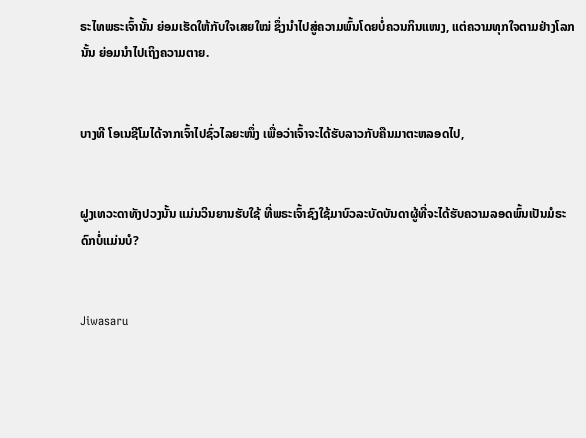ຣະໄທພຣະເຈົ້ານັ້ນ ຍ່ອມເຮັດໃຫ້ກັບໃຈເສຍໃໝ່ ຊຶ່ງນຳໄປສູ່ຄວາມພົ້ນໂດຍບໍ່ຄວນກິນແໜງ, ແຕ່ຄວາມທຸກໃຈຕາມຢ່າງໂລກນັ້ນ ຍ່ອມນຳໄປເຖິງຄວາມຕາຍ.


ບາງທີ ໂອເນຊີໂມໄດ້ຈາກເຈົ້າໄປຊົ່ວໄລຍະໜຶ່ງ ເພື່ອວ່າເຈົ້າຈະໄດ້ຮັບລາວກັບຄືນມາຕະຫລອດໄປ,


ຝູງເທວະດາທັງປວງນັ້ນ ແມ່ນວິນຍານຮັບໃຊ້ ທີ່ພຣະເຈົ້າຊົງໃຊ້ມາບົວລະບັດບັນດາຜູ້ທີ່ຈະໄດ້ຮັບຄວາມລອດພົ້ນເປັນມໍຣະດົກບໍ່ແມ່ນບໍ?


Jiwasaru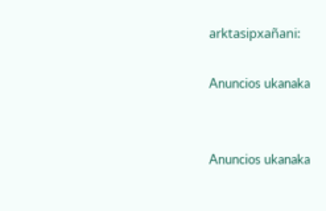arktasipxañani:

Anuncios ukanaka


Anuncios ukanaka